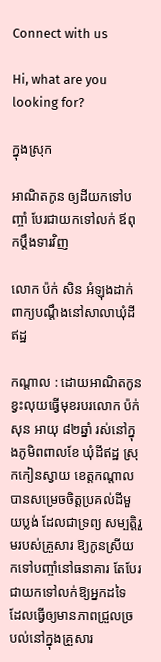Connect with us

Hi, what are you looking for?

ក្នុងស្រុក

អាណិតកូន ឲ្យដីយកទៅបញ្ចាំ បែរជាយកទៅលក់ ឪពុកប្ដឹងទារវិញ

លោក ប៉ក់ សិន អំឡុងដាក់ពាក្យបណ្ដឹងនៅសាលាឃុំដីឥដ្ឋ

កណ្ដាល : ដោយអាណិតកូនខ្វះលុយធ្វើមុខរបរលោក ប៉ក់ សុន អាយុ ៨២ឆ្នាំ រស់នៅក្នុងភូមិពពាលខែ ឃុំដីឥដ្ឋ ស្រុកកៀនស្វាយ ខេត្តកណ្តាលបានសម្រេចចិត្តប្រគល់ដីមួយប្លង់ ដែលជាទ្រព្យ សម្បត្តិរួមរបស់គ្រួសារ ឱ្យកូនស្រីយកទៅបញ្ចាំនៅធនាគារ តែបែរជាយកទៅលក់ឱ្យអ្នកដទៃ ដែលធ្វើឲ្យមានភាពជ្រួលច្របល់នៅក្នុងគ្រួសារ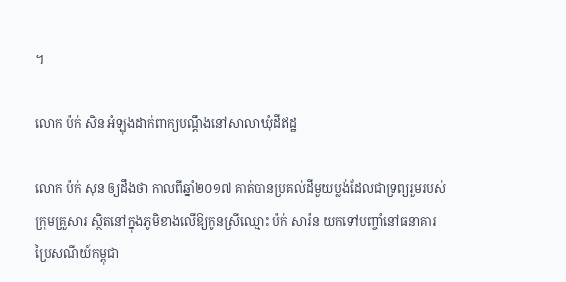។

លោក ប៉ក់ សិន អំឡុងដាក់ពាក្យបណ្ដឹងនៅសាលាឃុំដីឥដ្ឋ

លោក ប៉ក់ សុន ឲ្យដឹងថា កាលពីឆ្នាំ២០១៧ គាត់បានប្រគល់ដីមួយប្លង់ដែលជាទ្រព្យរួមរបស់ក្រុមគ្រួសារ ស្ថិតនៅក្នុងភូមិខាងលើឱ្យកូនស្រីឈ្មោះ ប៉ក់ សារ៉ន យកទៅបញ្ចាំនៅធនាគារ ប្រៃសណីយ៍កម្ពុជា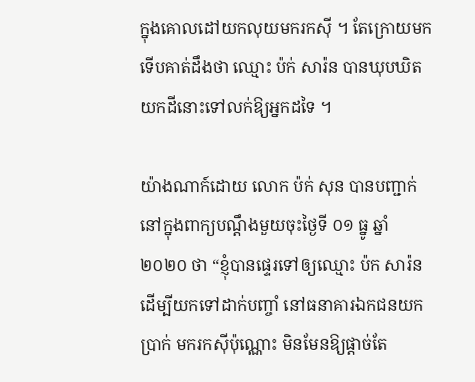ក្នុងគោលដៅយកលុយមករកស៊ី ។ តែក្រោយមកទើបគាត់ដឹងថា ឈ្មោះ ប៉ក់ សារ៉ន បានឃុបឃិតយកដីនោះទៅលក់ឱ្យអ្នកដទៃ ។

យ៉ាងណាក៍ដោយ លោក ប៉ក់ សុន បានបញ្ជាក់នៅក្នុងពាក្យបណ្ដឹងមួយចុះថ្ងៃទី ០១ ធ្នូ ឆ្នាំ ២០២០ ថា “ខ្ញុំបានផ្ទេរទៅឲ្យឈ្មោះ ប៉ក សារ៉ន ដើម្បីយកទៅដាក់បញ្ចាំ នៅធនាគារឯកជនយកប្រាក់ មករកស៊ីប៉ុណ្ណោះ មិនមែនឱ្យផ្ដាច់តែ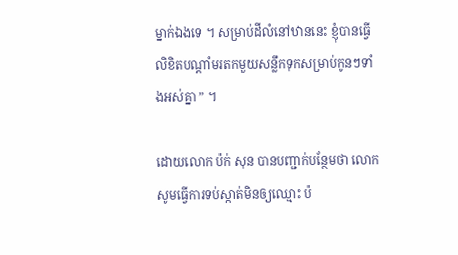ម្នាក់ឯងទេ ។ សម្រាប់ដីលំនៅឋាននេះ ខ្ញុំបានធ្វើលិខិតបណ្ដាំមរតកមួយសន្លឹកទុកសម្រាប់កូនៗទាំងអស់គ្នា ” ។

ដោយលោក ប៉ក់ សុន បានបញ្ជាក់បន្ថែមថា លោកសូមធ្វើការទប់ស្កាត់មិនឲ្យឈ្មោះ ប៉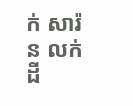ក់ សារ៉ន លក់ដី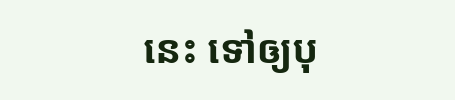នេះ ទៅឲ្យបុ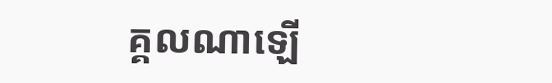គ្គលណាឡើ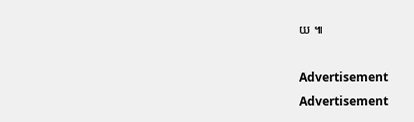យ ៕

Advertisement
Advertisement